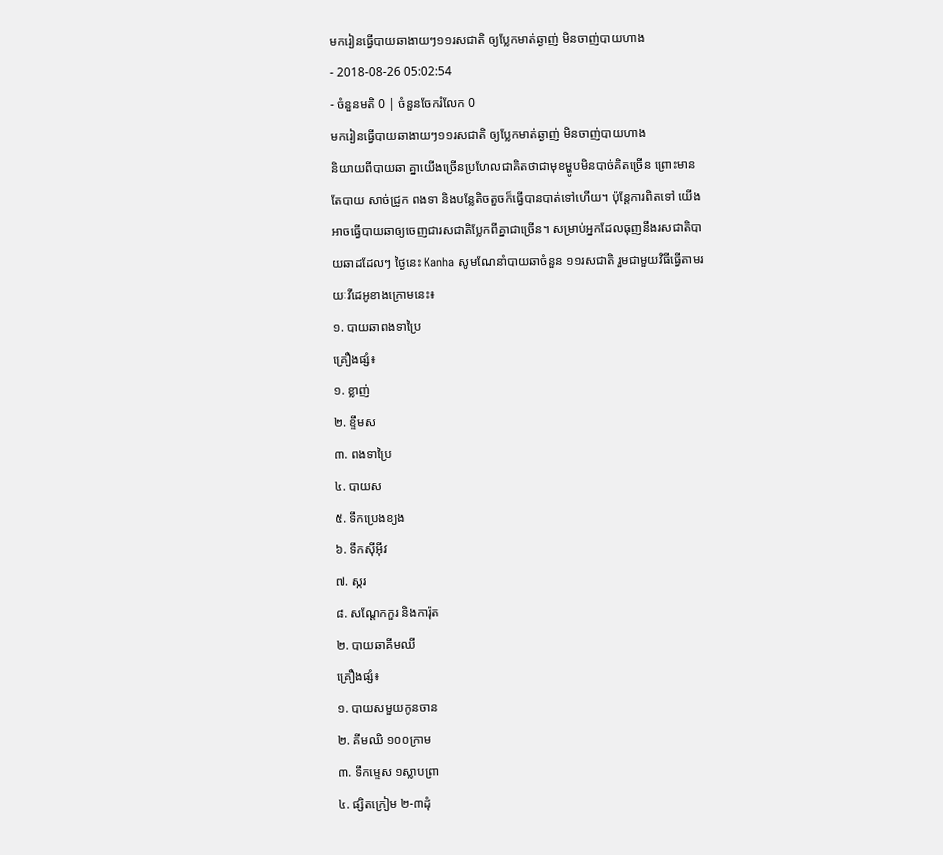មករៀនធ្វើបាយឆាងាយៗ១១រសជាតិ ឲ្យប្លែកមាត់ឆ្ងាញ់ មិនចាញ់បាយហាង
- 2018-08-26 05:02:54
- ចំនួនមតិ 0 | ចំនួនចែករំលែក 0
មករៀនធ្វើបាយឆាងាយៗ១១រសជាតិ ឲ្យប្លែកមាត់ឆ្ងាញ់ មិនចាញ់បាយហាង
និយាយពីបាយឆា គ្នាយើងច្រើនប្រហែលជាគិតថាជាមុខម្ហូបមិនបាច់គិតច្រើន ព្រោះមានតែបាយ សាច់ជ្រូក ពងទា និងបន្លែតិចតួចក៏ធ្វើបានបាត់ទៅហើយ។ ប៉ុន្តែការពិតទៅ យើងអាចធ្វើបាយឆាឲ្យចេញជារសជាតិប្លែកពីគ្នាជាច្រើន។ សម្រាប់អ្នកដែលធុញនឹងរសជាតិបាយឆាដដែលៗ ថ្ងៃនេះ Kanha សូមណែនាំបាយឆាចំនួន ១១រសជាតិ រួមជាមួយវិធីធ្វើតាមរយៈវីដេអូខាងក្រោមនេះ៖
១. បាយឆាពងទាប្រៃ
គ្រឿងផ្សំ៖
១. ខ្លាញ់
២. ខ្ទឹមស
៣. ពងទាប្រៃ
៤. បាយស
៥. ទឹកប្រេងខ្យង
៦. ទឹកស៊ីអ៊ីវ
៧. ស្ករ
៨. សណ្ដែកកួរ និងការ៉ុត
២. បាយឆាគីមឈី
គ្រឿងផ្សំ៖
១. បាយសមួយកូនចាន
២. គីមឈិ ១០០ក្រាម
៣. ទឹកម្ទេស ១ស្លាបព្រា
៤. ផ្សិតក្រៀម ២-៣ដុំ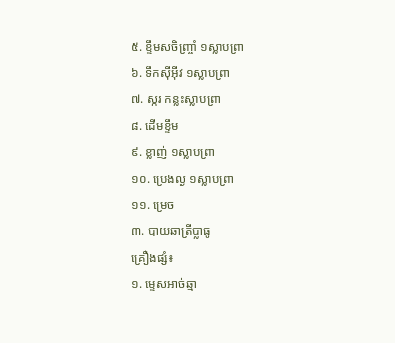៥. ខ្ទឹមសចិញ្ច្រាំ ១ស្លាបព្រា
៦. ទឹកស៊ីអ៊ីវ ១ស្លាបព្រា
៧. ស្ករ កន្លះស្លាបព្រា
៨. ដើមខ្ទឹម
៩. ខ្លាញ់ ១ស្លាបព្រា
១០. ប្រេងល្ង ១ស្លាបព្រា
១១. ម្រេច
៣. បាយឆាត្រីប្លាធូ
គ្រឿងផ្សំ៖
១. ម្ទេសអាច់ឆ្មា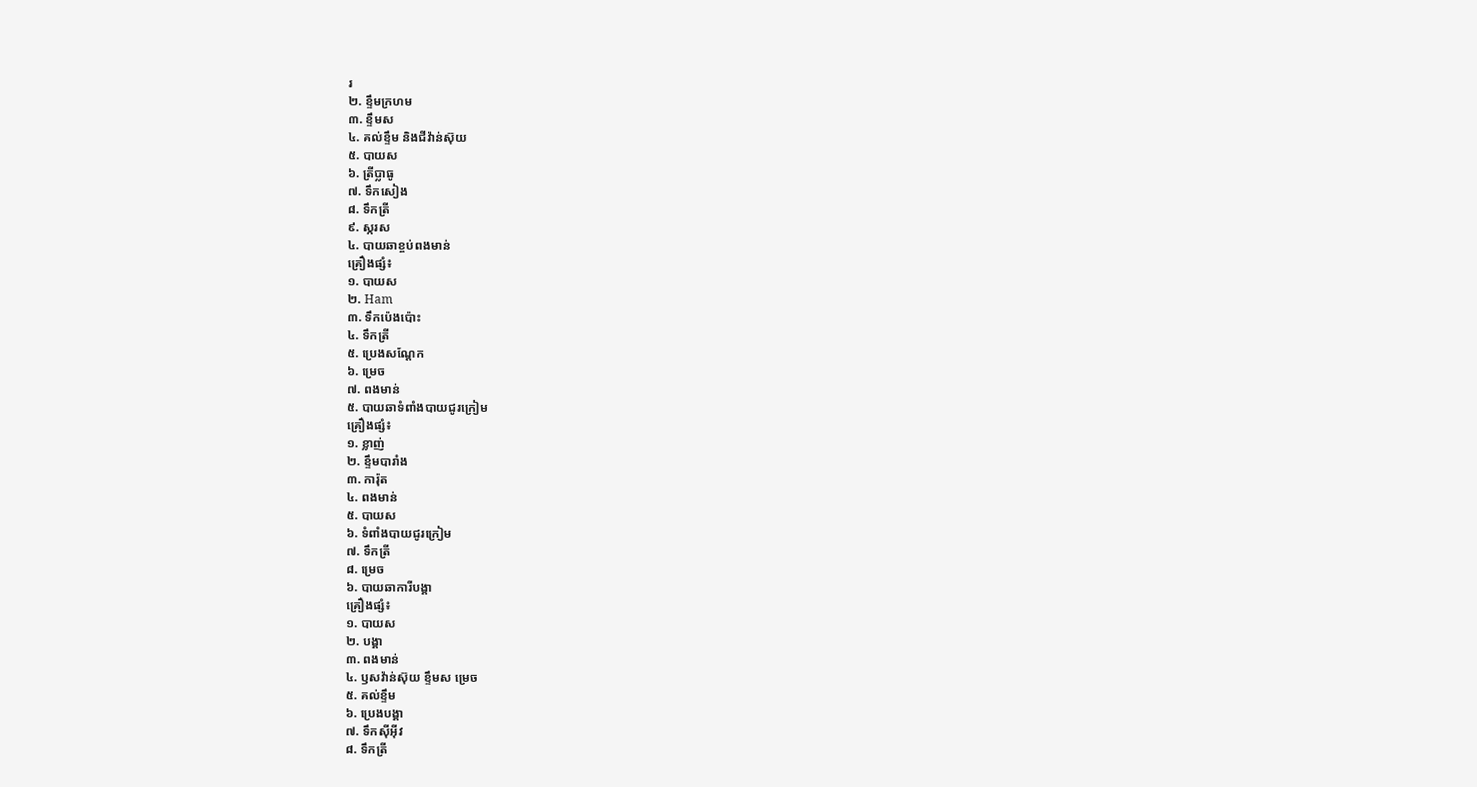រ
២. ខ្ទឹមក្រហម
៣. ខ្ទឹមស
៤. គល់ខ្ទឹម និងជីវ៉ាន់ស៊ុយ
៥. បាយស
៦. ត្រីប្លាធូ
៧. ទឹកសៀង
៨. ទឹកត្រី
៩. ស្ករស
៤. បាយឆាខ្ចប់ពងមាន់
គ្រឿងផ្សំ៖
១. បាយស
២. Ham
៣. ទឹកប៉េងប៉ោះ
៤. ទឹកត្រី
៥. ប្រេងសណ្ដែក
៦. ម្រេច
៧. ពងមាន់
៥. បាយឆាទំពាំងបាយជូរក្រៀម
គ្រឿងផ្សំ៖
១. ខ្លាញ់
២. ខ្ទឹមបារាំង
៣. ការ៉ុត
៤. ពងមាន់
៥. បាយស
៦. ទំពាំងបាយជូរក្រៀម
៧. ទឹកត្រី
៨. ម្រេច
៦. បាយឆាការីបង្គា
គ្រឿងផ្សំ៖
១. បាយស
២. បង្គា
៣. ពងមាន់
៤. ឫសវ៉ាន់ស៊ុយ ខ្ទឹមស ម្រេច
៥. គល់ខ្ទឹម
៦. ប្រេងបង្គា
៧. ទឹកស៊ីអ៊ីវ
៨. ទឹកត្រី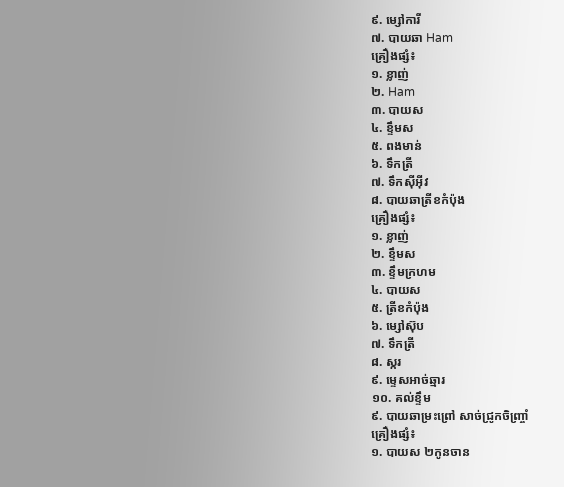៩. ម្សៅការី
៧. បាយឆា Ham
គ្រឿងផ្សំ៖
១. ខ្លាញ់
២. Ham
៣. បាយស
៤. ខ្ទឹមស
៥. ពងមាន់
៦. ទឹកត្រី
៧. ទឹកស៊ីអ៊ីវ
៨. បាយឆាត្រីខកំប៉ុង
គ្រឿងផ្សំ៖
១. ខ្លាញ់
២. ខ្ទឹមស
៣. ខ្ទឹមក្រហម
៤. បាយស
៥. ត្រីខកំប៉ុង
៦. ម្សៅស៊ុប
៧. ទឹកត្រី
៨. ស្ករ
៩. ម្ទេសអាច់ឆ្មារ
១០. គល់ខ្ទឹម
៩. បាយឆាម្រះព្រៅ សាច់ជ្រូកចិញ្ច្រាំ
គ្រឿងផ្សំ៖
១. បាយស ២កូនចាន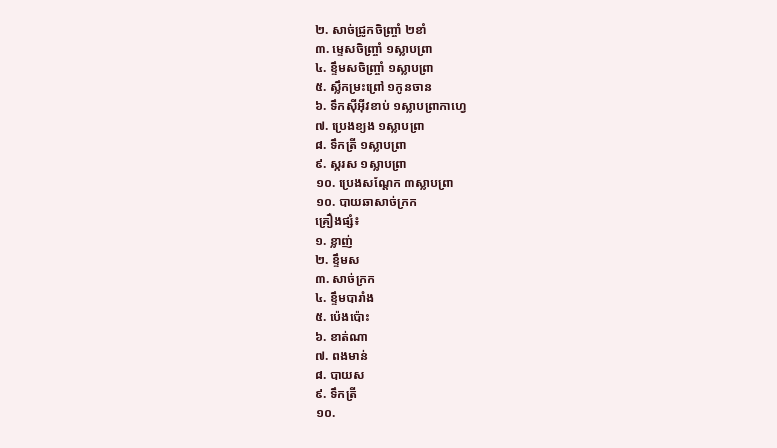២. សាច់ជ្រូកចិញ្ច្រាំ ២ខាំ
៣. ម្ទេសចិញ្ច្រាំ ១ស្លាបព្រា
៤. ខ្ទឹមសចិញ្ច្រាំ ១ស្លាបព្រា
៥. ស្លឹកម្រះព្រៅ ១កូនចាន
៦. ទឹកស៊ីអ៊ីវខាប់ ១ស្លាបព្រាកាហ្វេ
៧. ប្រេងខ្យង ១ស្លាបព្រា
៨. ទឹកត្រី ១ស្លាបព្រា
៩. ស្ករស ១ស្លាបព្រា
១០. ប្រេងសណ្ដែក ៣ស្លាបព្រា
១០. បាយឆាសាច់ក្រក
គ្រឿងផ្សំ៖
១. ខ្លាញ់
២. ខ្ទឹមស
៣. សាច់ក្រក
៤. ខ្ទឹមបារាំង
៥. ប៉េងប៉ោះ
៦. ខាត់ណា
៧. ពងមាន់
៨. បាយស
៩. ទឹកត្រី
១០.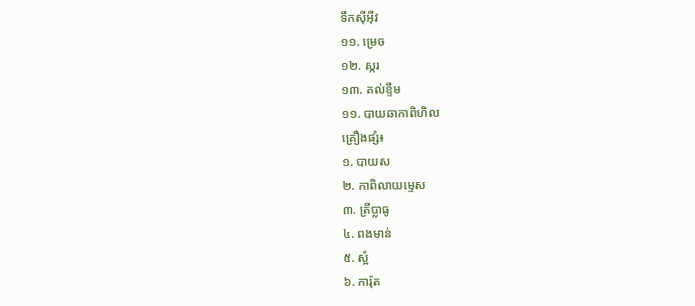ទឹកស៊ីអ៊ីវ
១១. ម្រេច
១២. ស្ករ
១៣. គល់ខ្ទឹម
១១. បាយឆាកាពិហិល
គ្រឿងផ្សំ៖
១. បាយស
២. កាពិលាយម្ទេស
៣. ត្រីប្លាធូ
៤. ពងមាន់
៥. ស្អំ
៦. ការ៉ុត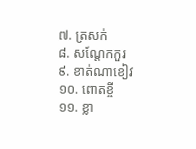៧. ត្រសក់
៨. សណ្ដែកកួរ
៩. ខាត់ណាខៀវ
១០. ពោតខ្ចី
១១. ខ្លា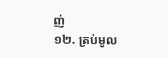ញ់
១២. ត្រប់មូល